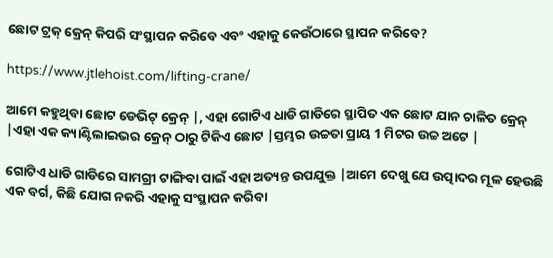ଛୋଟ ଟ୍ରକ୍ କ୍ରେନ୍ କିପରି ସଂସ୍ଥାପନ କରିବେ ଏବଂ ଏହାକୁ କେଉଁଠାରେ ସ୍ଥାପନ କରିବେ?

https://www.jtlehoist.com/lifting-crane/

ଆମେ କହୁଥିବା ଛୋଟ ଡେଭିଟ୍ କ୍ରେନ୍ |, ଏହା ଗୋଟିଏ ଧାଡି ଗାଡିରେ ସ୍ଥାପିତ ଏକ ଛୋଟ ଯାନ ଚାଳିତ କ୍ରେନ୍ |ଏହା ଏକ କ୍ୟାଣ୍ଟିଲାଇଭର କ୍ରେନ୍ ଠାରୁ ଟିକିଏ ଛୋଟ |ସ୍ତମ୍ଭର ଉଚ୍ଚତା ପ୍ରାୟ 1 ମିଟର ଉଚ୍ଚ ଅଟେ |

ଗୋଟିଏ ଧାଡି ଗାଡିରେ ସାମଗ୍ରୀ ଟାଙ୍ଗିବା ପାଇଁ ଏହା ଅତ୍ୟନ୍ତ ଉପଯୁକ୍ତ |ଆମେ ଦେଖୁ ଯେ ଉତ୍ପାଦର ମୂଳ ହେଉଛି ଏକ ବର୍ଗ, କିଛି ଯୋଗ ନକରି ଏହାକୁ ସଂସ୍ଥାପନ କରିବା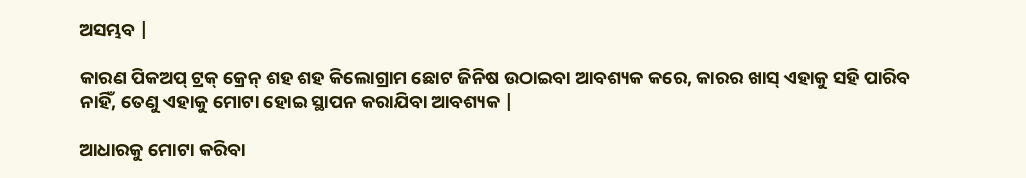ଅସମ୍ଭବ |

କାରଣ ପିକଅପ୍ ଟ୍ରକ୍ କ୍ରେନ୍ ଶହ ଶହ କିଲୋଗ୍ରାମ ଛୋଟ ଜିନିଷ ଉଠାଇବା ଆବଶ୍ୟକ କରେ, କାରର ଖାସ୍ ଏହାକୁ ସହି ପାରିବ ନାହିଁ, ତେଣୁ ଏହାକୁ ମୋଟା ହୋଇ ସ୍ଥାପନ କରାଯିବା ଆବଶ୍ୟକ |

ଆଧାରକୁ ମୋଟା କରିବା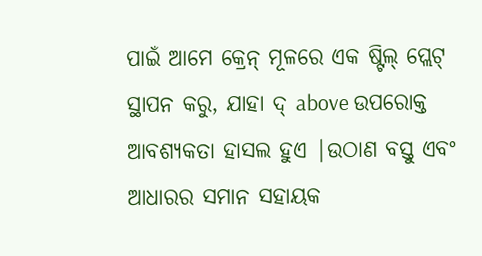ପାଇଁ ଆମେ କ୍ରେନ୍ ମୂଳରେ ଏକ ଷ୍ଟିଲ୍ ପ୍ଲେଟ୍ ସ୍ଥାପନ କରୁ, ଯାହା ଦ୍ above ଉପରୋକ୍ତ ଆବଶ୍ୟକତା ହାସଲ ହୁଏ |ଉଠାଣ ବସ୍ତୁ ଏବଂ ଆଧାରର ସମାନ ସହାୟକ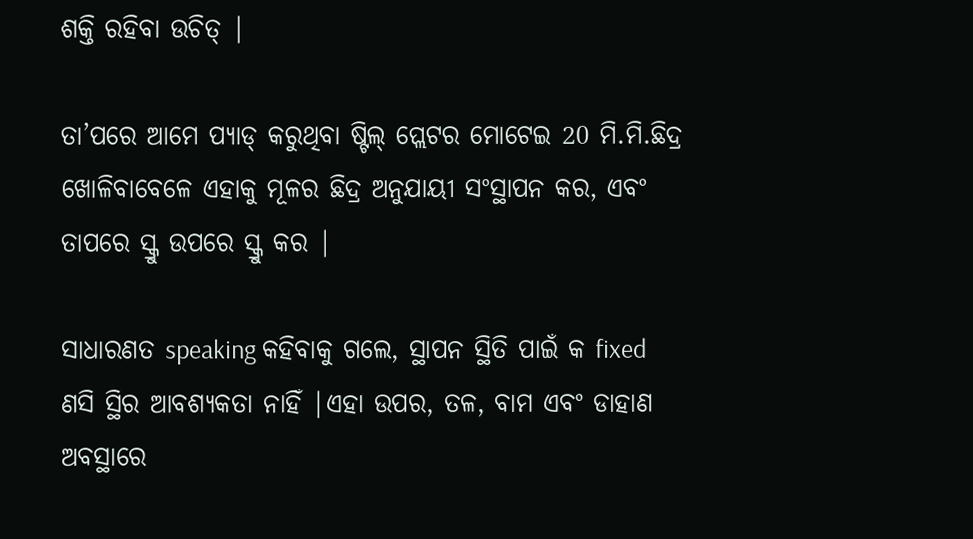ଶକ୍ତି ରହିବା ଉଚିତ୍ |

ତା’ପରେ ଆମେ ପ୍ୟାଡ୍ କରୁଥିବା ଷ୍ଟିଲ୍ ପ୍ଲେଟର ମୋଟେଇ 20 ମି.ମି.ଛିଦ୍ର ଖୋଳିବାବେଳେ ଏହାକୁ ମୂଳର ଛିଦ୍ର ଅନୁଯାୟୀ ସଂସ୍ଥାପନ କର, ଏବଂ ତାପରେ ସ୍କ୍ରୁ ଉପରେ ସ୍କ୍ରୁ କର |

ସାଧାରଣତ speaking କହିବାକୁ ଗଲେ, ସ୍ଥାପନ ସ୍ଥିତି ପାଇଁ କ fixed ଣସି ସ୍ଥିର ଆବଶ୍ୟକତା ନାହିଁ |ଏହା ଉପର, ତଳ, ବାମ ଏବଂ ଡାହାଣ ଅବସ୍ଥାରେ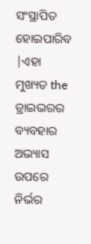ସଂସ୍ଥାପିତ ହୋଇପାରିବ |ଏହା ମୁଖ୍ୟତ the ଡ୍ରାଇଭରର ବ୍ୟବହାର ଅଭ୍ୟାସ ଉପରେ ନିର୍ଭର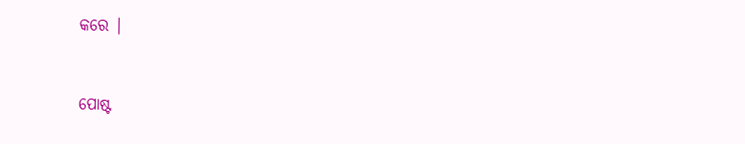କରେ |


ପୋଷ୍ଟ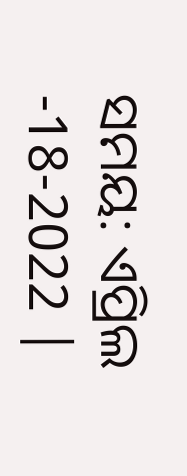ସମୟ: ଏପ୍ରିଲ -18-2022 |